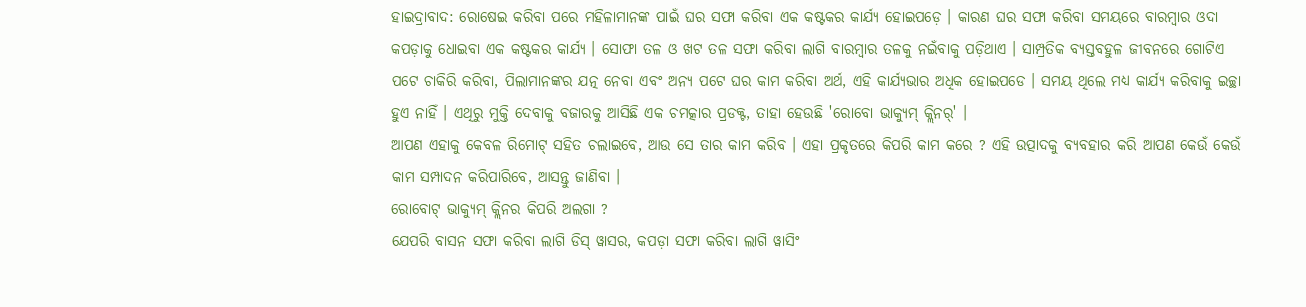ହାଇଦ୍ରାବାଦ: ରୋଷେଇ କରିବା ପରେ ମହିଳାମାନଙ୍କ ପାଇଁ ଘର ସଫା କରିବା ଏକ କଷ୍ଟକର କାର୍ଯ୍ୟ ହୋଇପଡ଼େ । କାରଣ ଘର ସଫା କରିବା ସମୟରେ ବାରମ୍ବାର ଓଦା କପଡ଼ାକୁ ଧୋଇବା ଏକ କଷ୍ଟକର କାର୍ଯ୍ୟ । ସୋଫା ତଳ ଓ ଖଟ ତଳ ସଫା କରିବା ଲାଗି ବାରମ୍ବାର ତଳକୁ ନଇଁବାକୁ ପଡ଼ିଥାଏ । ସାମ୍ପ୍ରତିକ ବ୍ୟସ୍ତବହୁଳ ଜୀବନରେ ଗୋଟିଏ ପଟେ ଚାକିରି କରିବା, ପିଲାମାନଙ୍କର ଯତ୍ନ ନେବା ଏବଂ ଅନ୍ୟ ପଟେ ଘର କାମ କରିବା ଅର୍ଥ, ଏହି କାର୍ଯ୍ୟଭାର ଅଧିକ ହୋଇପଡେ । ସମୟ ଥିଲେ ମଧ୍ୟ କାର୍ଯ୍ୟ କରିବାକୁ ଇଚ୍ଛା ହୁଏ ନାହିଁ । ଏଥିରୁ ମୁକ୍ତି ଦେବାକୁ ବଜାରକୁ ଆସିଛି ଏକ ଚମତ୍କାର ପ୍ରଡକ୍ଟ, ତାହା ହେଉଛି 'ରୋବୋ ଭାକ୍ୟୁମ୍ କ୍ଲିନର୍' ।
ଆପଣ ଏହାକୁ କେବଳ ରିମୋଟ୍ ସହିତ ଚଲାଇବେ, ଆଉ ସେ ତାର କାମ କରିବ । ଏହା ପ୍ରକୃତରେ କିପରି କାମ କରେ ? ଏହି ଉତ୍ପାଦକୁ ବ୍ୟବହାର କରି ଆପଣ କେଉଁ କେଉଁ କାମ ସମ୍ପାଦନ କରିପାରିବେ, ଆସନ୍ତୁ ଜାଣିବା ।
ରୋବୋଟ୍ ଭାକ୍ୟୁମ୍ କ୍ଲିନର କିପରି ଅଲଗା ?
ଯେପରି ବାସନ ସଫା କରିବା ଲାଗି ଡିସ୍ ୱାସର, କପଡ଼ା ସଫା କରିବା ଲାଗି ୱାସିଂ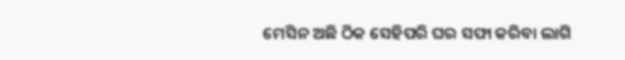ମେସିନ ଅଛି ଠିକ ସେହିପରି ଘର ସଫା କରିବା ଲାଗି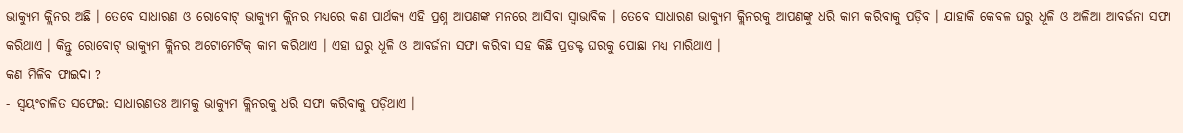ଭାକ୍ୟୁମ କ୍ଲିନର ଅଛି । ତେବେ ସାଧାରଣ ଓ ରୋବୋଟ୍ ଭାକ୍ୟୁମ କ୍ଲିନର ମଧ୍ୟରେ କଣ ପାର୍ଥକ୍ୟ ଏହି ପ୍ରଶ୍ନ ଆପଣଙ୍କ ମନରେ ଆସିବା ସ୍ବାଭାବିକ । ତେବେ ସାଧାରଣ ଭାକ୍ୟୁମ କ୍ଲିନରକୁ ଆପଣଙ୍କୁ ଧରି କାମ କରିବାକୁ ପଡ଼ିବ । ଯାହାକି କେବଳ ଘରୁ ଧୂଳି ଓ ଅଳିଆ ଆବର୍ଜନା ସଫା କରିଥାଏ । କିନ୍ତୁ ରୋବୋଟ୍ ଭାକ୍ୟୁମ କ୍ଲିନର ଅଟୋମେଟିକ୍ କାମ କରିଥାଏ । ଏହା ଘରୁ ଧୂଳି ଓ ଆବର୍ଜନା ସଫା କରିବା ସହ କିଛି ପ୍ରଡକ୍ଟ ଘରକୁ ପୋଛା ମଧ୍ୟ ମାରିଥାଏ ।
କଣ ମିଳିବ ଫାଇଦା ?
- ସ୍ବୟଂଚାଳିତ ସଫେଇ: ସାଧାରଣତଃ ଆମକୁ ଭାକ୍ୟୁମ କ୍ଲିନରକୁ ଧରି ସଫା କରିବାକୁ ପଡ଼ିଥାଏ ।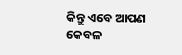କିନ୍ତୁ ଏବେ ଆପଣ କେବଳ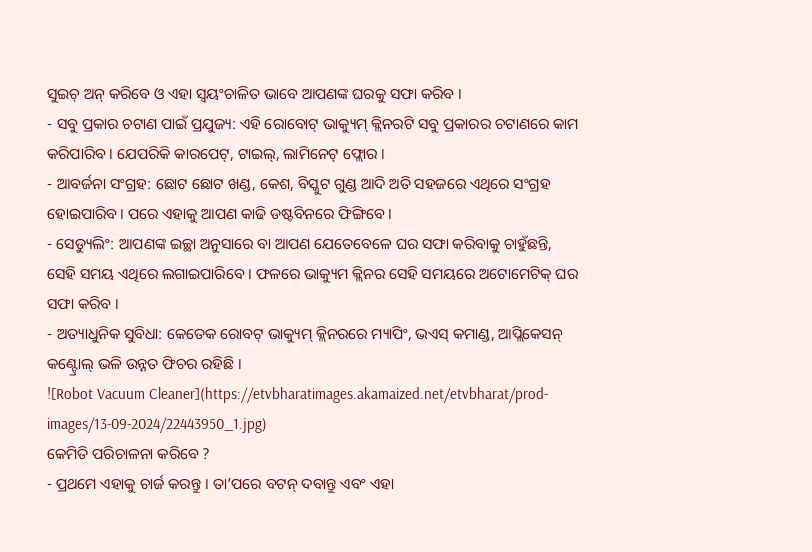ସୁଇଚ୍ ଅନ୍ କରିବେ ଓ ଏହା ସ୍ବୟଂଚାଳିତ ଭାବେ ଆପଣଙ୍କ ଘରକୁ ସଫା କରିବ ।
- ସବୁ ପ୍ରକାର ଚଟାଣ ପାଇଁ ପ୍ରଯୁଜ୍ୟ: ଏହି ରୋବୋଟ୍ ଭାକ୍ୟୁମ୍ କ୍ଲିନରଟି ସବୁ ପ୍ରକାରର ଚଟାଣରେ କାମ କରିପାରିବ । ଯେପରିକି କାରପେଟ୍, ଟାଇଲ୍, ଲାମିନେଟ୍ ଫ୍ଲୋର ।
- ଆବର୍ଜନା ସଂଗ୍ରହ: ଛୋଟ ଛୋଟ ଖଣ୍ଡ, କେଶ, ବିସ୍କୁଟ ଗୁଣ୍ଡ ଆଦି ଅତି ସହଜରେ ଏଥିରେ ସଂଗ୍ରହ ହୋଇପାରିବ । ପରେ ଏହାକୁ ଆପଣ କାଢି ଡଷ୍ଟବିନରେ ଫିଙ୍ଗିବେ ।
- ସେଡ୍ୟୁଲିଂ: ଆପଣଙ୍କ ଇଚ୍ଛା ଅନୁସାରେ ବା ଆପଣ ଯେତେବେଳେ ଘର ସଫା କରିବାକୁ ଚାହୁଁଛନ୍ତି, ସେହି ସମୟ ଏଥିରେ ଲଗାଇପାରିବେ । ଫଳରେ ଭାକ୍ୟୁମ କ୍ଲିନର ସେହି ସମୟରେ ଅଟୋମେଟିକ୍ ଘର ସଫା କରିବ ।
- ଅତ୍ୟାଧୁନିକ ସୁବିଧା: କେତେକ ରୋବଟ୍ ଭାକ୍ୟୁମ୍ କ୍ଲିନରରେ ମ୍ୟାପିଂ, ଭଏସ୍ କମାଣ୍ଡ, ଆପ୍ଲିକେସନ୍ କଣ୍ଟ୍ରୋଲ୍ ଭଳି ଉନ୍ନତ ଫିଚର ରହିଛି ।
![Robot Vacuum Cleaner](https://etvbharatimages.akamaized.net/etvbharat/prod-images/13-09-2024/22443950_1.jpg)
କେମିତି ପରିଚାଳନା କରିବେ ?
- ପ୍ରଥମେ ଏହାକୁ ଚାର୍ଜ କରନ୍ତୁ । ତା’ପରେ ବଟନ୍ ଦବାନ୍ତୁ ଏବଂ ଏହା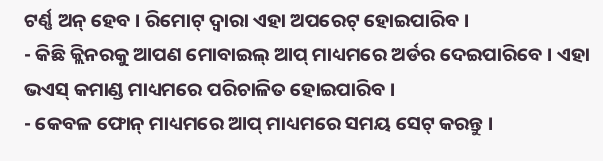ଟର୍ଣ୍ଣ ଅନ୍ ହେବ । ରିମୋଟ୍ ଦ୍ବାରା ଏହା ଅପରେଟ୍ ହୋଇପାରିବ ।
- କିଛି କ୍ଲିନରକୁ ଆପଣ ମୋବାଇଲ୍ ଆପ୍ ମାଧ୍ୟମରେ ଅର୍ଡର ଦେଇପାରିବେ । ଏହା ଭଏସ୍ କମାଣ୍ଡ ମାଧ୍ୟମରେ ପରିଚାଳିତ ହୋଇପାରିବ ।
- କେବଳ ଫୋନ୍ ମାଧ୍ୟମରେ ଆପ୍ ମାଧ୍ୟମରେ ସମୟ ସେଟ୍ କରନ୍ତୁ ।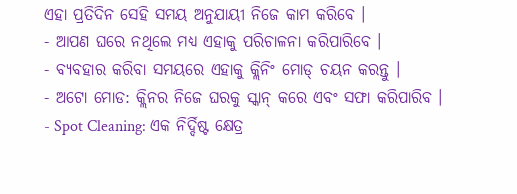ଏହା ପ୍ରତିଦିନ ସେହି ସମୟ ଅନୁଯାୟୀ ନିଜେ କାମ କରିବେ ।
- ଆପଣ ଘରେ ନଥିଲେ ମଧ୍ୟ ଏହାକୁ ପରିଚାଳନା କରିପାରିବେ ।
- ବ୍ୟବହାର କରିବା ସମୟରେ ଏହାକୁ କ୍ଲିନିଂ ମୋଡ୍ ଚୟନ କରନ୍ତୁ ।
- ଅଟୋ ମୋଡ: କ୍ଲିନର ନିଜେ ଘରକୁ ସ୍କାନ୍ କରେ ଏବଂ ସଫା କରିପାରିବ ।
- Spot Cleaning: ଏକ ନିର୍ଦ୍ଦିଷ୍ଟ କ୍ଷେତ୍ର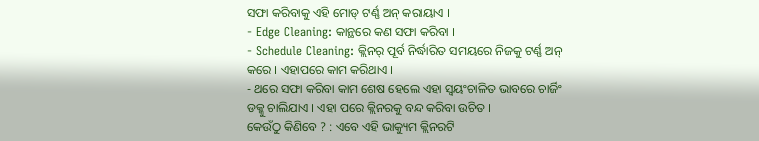ସଫା କରିବାକୁ ଏହି ମୋଡ୍ ଟର୍ଣ୍ଣ ଅନ୍ କରାୟାଏ ।
- Edge Cleaning: କାନ୍ଥରେ କଣ ସଫା କରିବା ।
- Schedule Cleaning: କ୍ଲିନର୍ ପୂର୍ବ ନିର୍ଦ୍ଧାରିତ ସମୟରେ ନିଜକୁ ଟର୍ଣ୍ଣ ଅନ୍ କରେ । ଏହାପରେ କାମ କରିଥାଏ ।
- ଥରେ ସଫା କରିବା କାମ ଶେଷ ହେଲେ ଏହା ସ୍ବୟଂଚାଳିତ ଭାବରେ ଚାର୍ଜିଂ ଡକ୍କୁ ଚାଲିଯାଏ । ଏହା ପରେ କ୍ଲିନରକୁ ବନ୍ଦ କରିବା ଉଚିତ ।
କେଉଁଠୁ କିଣିବେ ? : ଏବେ ଏହି ଭାକ୍ୟୁମ କ୍ଲିନରଟି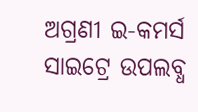ଅଗ୍ରଣୀ ଇ-କମର୍ସ ସାଇଟ୍ରେ ଉପଲବ୍ଧ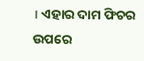। ଏହାର ଦାମ ଫିଚର ଉପରେ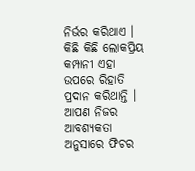ନିର୍ଭର କରିଥାଏ । କିଛି କିଛି ଲୋକପ୍ରିୟ କମ୍ପାନୀ ଏହା ଉପରେ ରିହାତି ପ୍ରଦାନ କରିଥାନ୍ତି । ଆପଣ ନିଜର ଆବଶ୍ୟକତା ଅନୁସାରେ ଫିଚର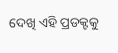ଦେଖି ଏହି ପ୍ରଡକ୍ଟକୁ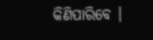କିଣିପାରିବେ ।